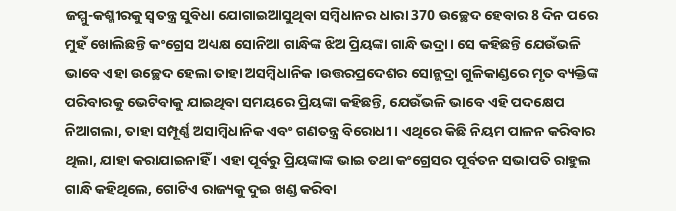ଜମ୍ମୁ-କଶ୍ମୀରକୁ ସ୍ୱତନ୍ତ୍ର ସୁବିଧା ଯୋଗାଇଆସୁଥିବା ସମ୍ବିଧାନର ଧାରା 370 ଉଚ୍ଛେଦ ହେବାର 8 ଦିନ ପରେ ମୁହଁ ଖୋଲିଛନ୍ତି କଂଗ୍ରେସ ଅଧ୍ୟକ୍ଷ ସୋନିଆ ଗାନ୍ଧିଙ୍କ ଝିଅ ପ୍ରିୟଙ୍କା ଗାନ୍ଧି ଭଦ୍ରା। ସେ କହିଛନ୍ତି ଯେଉଁଭଳି ଭାବେ ଏହା ଉଚ୍ଛେଦ ହେଲା ତାହା ଅସମ୍ବିଧାନିକ ।ଉତ୍ତରପ୍ରଦେଶର ସୋନ୍ଭଦ୍ରା ଗୁଳିକାଣ୍ଡରେ ମୃତ ବ୍ୟକ୍ତିଙ୍କ ପରିବାରକୁ ଭେଟିବାକୁ ଯାଇଥିବା ସମୟରେ ପ୍ରିୟଙ୍କା କହିଛନ୍ତି, ଯେଉଁଭଳି ଭାବେ ଏହି ପଦକ୍ଷେପ ନିଆଗଲା, ତାହା ସମ୍ପୂର୍ଣ୍ଣ ଅସାମ୍ବିଧାନିକ ଏବଂ ଗଣତନ୍ତ୍ର ବିରୋଧୀ । ଏଥିରେ କିଛି ନିୟମ ପାଳନ କରିବାର ଥିଲା, ଯାହା କରାଯାଇନାହିଁ । ଏହା ପୂର୍ବରୁ ପ୍ରିୟଙ୍କାଙ୍କ ଭାଇ ତଥା କଂଗ୍ରେସର ପୂର୍ବତନ ସଭାପତି ରାହୁଲ ଗାନ୍ଧି କହିଥିଲେ, ଗୋଟିଏ ରାଜ୍ୟକୁ ଦୁଇ ଖଣ୍ଡ କରିବା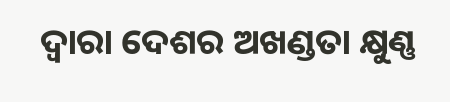ଦ୍ୱାରା ଦେଶର ଅଖଣ୍ଡତା କ୍ଷୁଣ୍ଣ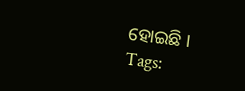ହୋଇଛି ।
Tags: